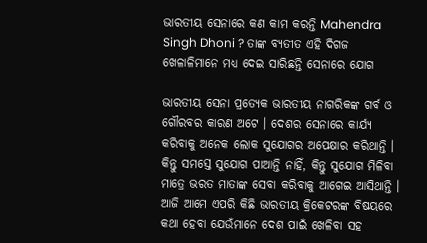ଭାରତୀୟ ସେନାରେ କଣ କାମ କରନ୍ତି Mahendra Singh Dhoni ? ତାଙ୍କ ବ୍ୟତୀତ ଏହି ଦିଗଜ ଖେଳାଳିମାନେ ମଧ୍ୟ ଦେଇ ସାରିଛନ୍ତି ସେନାରେ ଯୋଗ

ଭାରତୀୟ ସେନା ପ୍ରତ୍ଯେକ ଭାରତୀୟ ନାଗରିକଙ୍କ ଗର୍ବ ଓ ଗୌରବର କାରଣ ଅଟେ । ଦେଶର ସେନାରେ କାର୍ଯ୍ୟ କରିବାକୁ ଅନେକ ଲୋକ ସୁଯୋଗର ଅପେକ୍ଷାର କରିଥାନ୍ତି । କିନ୍ତୁ ସମସ୍ତେ ସୁଯୋଗ ପାଆନ୍ତି ନାହିଁ, କିନ୍ତୁ ସୁଯୋଗ ମିଳିବା ମାତ୍ରେ ଭରତ ମାତାଙ୍କ ସେବା କରିବାକୁ ଆଗେଇ ଆସିଥାନ୍ତି । ଆଜି ଆମେ ଏପରି କିଛି ଭାରତୀୟ କ୍ରିକେଟରଙ୍କ ବିଷୟରେ କଥା ହେବା ଯେଉଁମାନେ ଦେଶ ପାଇଁ ଖେଳିବା ସହ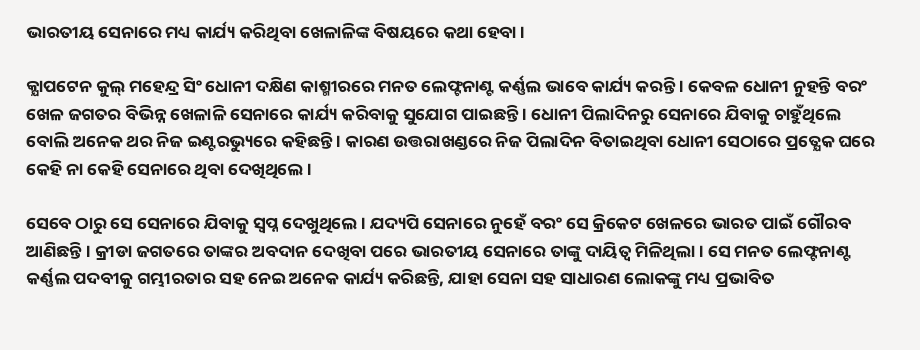ଭାରତୀୟ ସେନାରେ ମଧ୍ୟ କାର୍ଯ୍ୟ କରିଥିବା ଖେଳାଳିଙ୍କ ବିଷୟରେ କଥା ହେବା ।

କ୍ଯାପଟେନ କୁଲ୍ ମହେନ୍ଦ୍ର ସିଂ ଧୋନୀ ଦକ୍ଷିଣ କାଶ୍ମୀରରେ ମନତ ଲେଫ୍ଟନାଣ୍ଟ କର୍ଣ୍ଣଲ ଭାବେ କାର୍ଯ୍ୟ କରନ୍ତି । କେବଳ ଧୋନୀ ନୁହନ୍ତି ବରଂ ଖେଳ ଜଗତର ବିଭିନ୍ନ ଖେଳାଳି ସେନାରେ କାର୍ଯ୍ୟ କରିବାକୁ ସୁଯୋଗ ପାଇଛନ୍ତି । ଧୋନୀ ପିଲାଦିନରୁ ସେନାରେ ଯିବାକୁ ଚାହୁଁଥିଲେ ବୋଲି ଅନେକ ଥର ନିଜ ଇଣ୍ଟରଭ୍ୟୁରେ କହିଛନ୍ତି । କାରଣ ଉତ୍ତରାଖଣ୍ଡରେ ନିଜ ପିଲାଦିନ ବିତାଇଥିବା ଧୋନୀ ସେଠାରେ ପ୍ରତ୍ଯେକ ଘରେ କେହି ନା କେହି ସେନାରେ ଥିବା ଦେଖିଥିଲେ ।

ସେବେ ଠାରୁ ସେ ସେନାରେ ଯିବାକୁ ସ୍ଵପ୍ନ ଦେଖୁଥିଲେ । ଯଦ୍ୟପି ସେନାରେ ନୁହେଁ ବରଂ ସେ କ୍ରିକେଟ ଖେଳରେ ଭାରତ ପାଇଁ ଗୌରବ ଆଣିଛନ୍ତି । କ୍ରୀଡା ଜଗତରେ ତାଙ୍କର ଅବଦାନ ଦେଖିବା ପରେ ଭାରତୀୟ ସେନାରେ ତାଙ୍କୁ ଦାୟିତ୍ଵ ମିଳିଥିଲା । ସେ ମନତ ଲେଫ୍ଟନାଣ୍ଟ କର୍ଣ୍ଣଲ ପଦବୀକୁ ଗମ୍ଭୀରତାର ସହ ନେଇ ଅନେକ କାର୍ଯ୍ୟ କରିଛନ୍ତି, ଯାହା ସେନା ସହ ସାଧାରଣ ଲୋକଙ୍କୁ ମଧ୍ୟ ପ୍ରଭାବିତ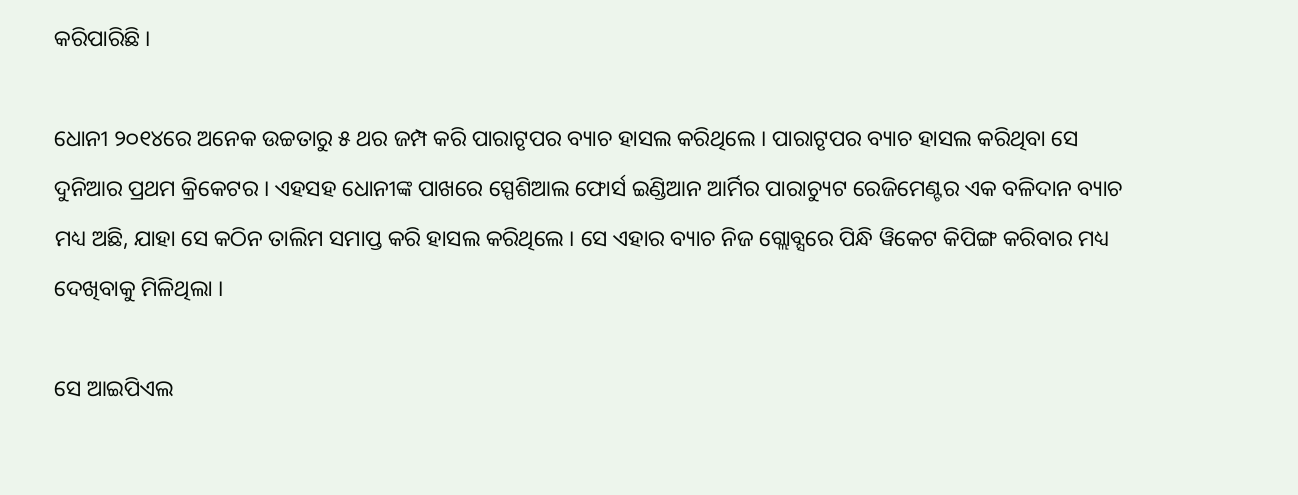କରିପାରିଛି ।

ଧୋନୀ ୨୦୧୪ରେ ଅନେକ ଉଚ୍ଚତାରୁ ୫ ଥର ଜମ୍ପ କରି ପାରାଟୃପର ବ୍ୟାଚ ହାସଲ କରିଥିଲେ । ପାରାଟୃପର ବ୍ୟାଚ ହାସଲ କରିଥିବା ସେ ଦୁନିଆର ପ୍ରଥମ କ୍ରିକେଟର । ଏହସହ ଧୋନୀଙ୍କ ପାଖରେ ସ୍ପେଶିଆଲ ଫୋର୍ସ ଇଣ୍ଡିଆନ ଆର୍ମିର ପାରାଚ୍ୟୁଟ ରେଜିମେଣ୍ଟର ଏକ ବଳିଦାନ ବ୍ୟାଚ ମଧ୍ୟ ଅଛି, ଯାହା ସେ କଠିନ ତାଲିମ ସମାପ୍ତ କରି ହାସଲ କରିଥିଲେ । ସେ ଏହାର ବ୍ୟାଚ ନିଜ ଗ୍ଲୋବ୍ସରେ ପିନ୍ଧି ୱିକେଟ କିପିଙ୍ଗ କରିବାର ମଧ୍ୟ ଦେଖିବାକୁ ମିଳିଥିଲା ।

ସେ ଆଇପିଏଲ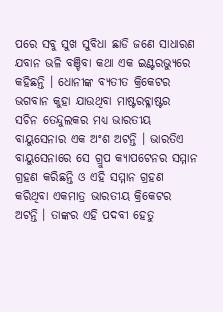ପରେ ସବୁ ସୁଖ ସୁବିଧା ଛାଡି ଜଣେ ସାଧାରଣ ଯବାନ ଭଳି ବଞ୍ଚିବା କଥା ଏକ ଇଣ୍ଟରଭ୍ୟୁରେ କହିଛନ୍ତି । ଧୋନୀଙ୍କ ବ୍ଯତୀତ କ୍ରିକେଟର ଭଗବାନ କୁହା ଯାଉଥିବା ମାଷ୍ଟରବ୍ଳାଷ୍ଟର ସଚିନ ତେନ୍ଦୁଲକର ମଧ୍ୟ ଭାରତୀୟ ବାୟୁସେନାର ଏକ ଅଂଶ ଅଟନ୍ତି । ଭାରତିଏ ବାୟୁସେନାରେ ସେ ଗ୍ରୁପ କ୍ଯାପଟେନର ସମ୍ମାନ ଗ୍ରହଣ କରିଛନ୍ତି ଓ ଏହି ସମ୍ମାନ ଗ୍ରହଣ କରିଥିବା ଏକମାତ୍ର ଭାରତୀୟ କ୍ରିକେଟର ଅଟନ୍ତି । ତାଙ୍କର ଏହି ପଦବୀ ହେତୁ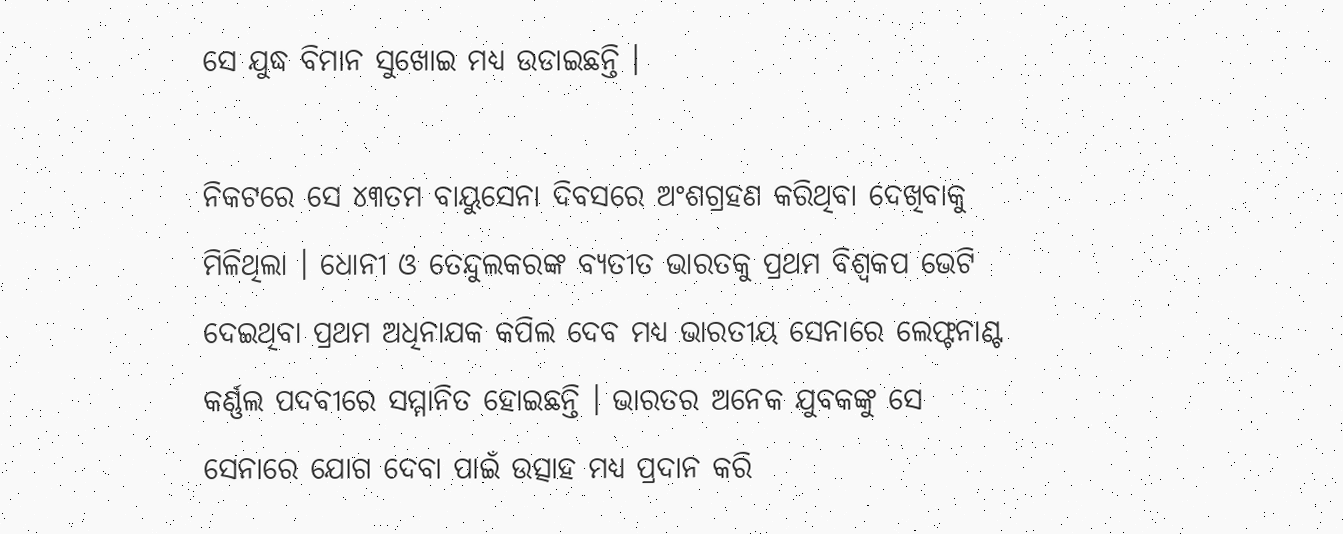ସେ ଯୁଦ୍ଧ ବିମାନ ସୁଖୋଇ ମଧ୍ୟ ଉଡାଇଛନ୍ତି ।

ନିକଟରେ ସେ ୪୩ତମ ବାୟୁସେନା ଦିବସରେ ଅଂଶଗ୍ରହଣ କରିଥିବା ଦେଖିବାକୁ ମିଳିଥିଲା । ଧୋନୀ ଓ ତେନ୍ଦୁଲକରଙ୍କ ବ୍ଯତୀତ ଭାରତକୁ ପ୍ରଥମ ବିଶ୍ଵକପ ଭେଟି ଦେଇଥିବା ପ୍ରଥମ ଅଧିନାଯକ କପିଲ ଦେବ ମଧ୍ୟ ଭାରତୀୟ ସେନାରେ ଲେଫ୍ଟନାଣ୍ଟ କର୍ଣ୍ଣଲ ପଦବୀରେ ସମ୍ମାନିତ ହୋଇଛନ୍ତି । ଭାରତର ଅନେକ ଯୁବକଙ୍କୁ ସେ ସେନାରେ ଯୋଗ ଦେବା ପାଇଁ ଉତ୍ସାହ ମଧ୍ୟ ପ୍ରଦାନ କରି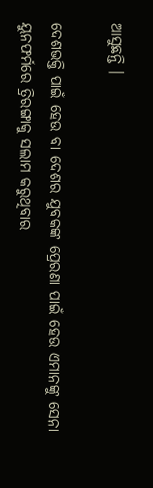ଆସୁଛନ୍ତି ।

ଦେଶଭକ୍ତି ପାଇଁ ହେଉ ବା ଦେଶର ଯୁବକଙ୍କ ପ୍ରେରଣା ପାଇଁ ହେଉ ଏମାନଙ୍କୁ ସେନା ୟୁନଫର୍ମରେ ତ୍ରିରଙ୍ଗାକୁ ସଲାମ କରୁଥିବାର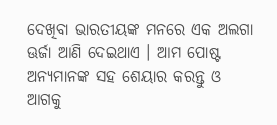ଦେଖିବା ଭାରତୀୟଙ୍କ ମନରେ ଏକ ଅଲଗା ଊର୍ଜା ଆଣି ଦେଇଥାଏ । ଆମ ପୋଷ୍ଟ ଅନ୍ୟମାନଙ୍କ ସହ ଶେୟାର କରନ୍ତୁ ଓ ଆଗକୁ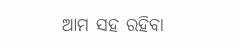ଆମ ସହ ରହିବା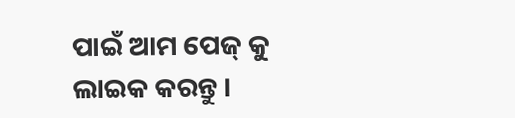ପାଇଁ ଆମ ପେଜ୍ କୁ ଲାଇକ କରନ୍ତୁ ।